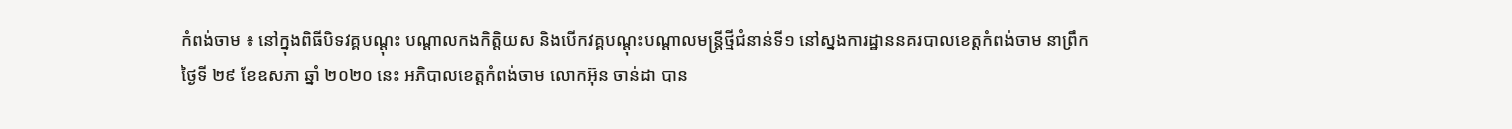កំពង់ចាម ៖ នៅក្នុងពិធីបិទវគ្គបណ្ដុះ បណ្ដាលកងកិត្តិយស និងបើកវគ្គបណ្ដុះបណ្ដាលមន្ត្រីថ្មីជំនាន់ទី១ នៅស្នងការដ្ឋាននគរបាលខេត្តកំពង់ចាម នាព្រឹកថ្ងៃទី ២៩ ខែឧសភា ឆ្នាំ ២០២០ នេះ អភិបាលខេត្តកំពង់ចាម លោកអ៊ុន ចាន់ដា បាន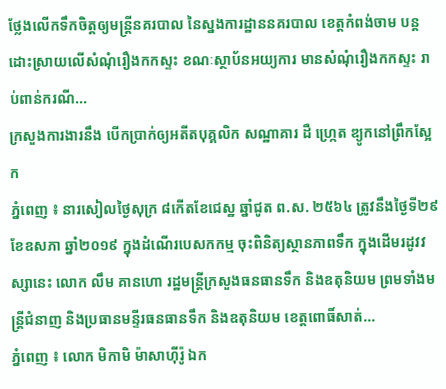ថ្លែងលើកទឹកចិត្តឲ្យមន្ត្រីនគរបាល នៃស្នងការដ្ឋាននគរបាល ខេត្តកំពង់ចាម បន្តដោះស្រាយលើសំណុំរឿងកកស្ទះ ខណៈស្ថាប័នអយ្យការ មានសំណុំរឿងកកស្ទះ រាប់ពាន់ករណី...
ក្រសួងការងារនឹង បើកប្រាក់ឲ្យអតីតបុគ្គលិក សណ្ឋាគារ ដឺ ហ្ក្រេត ឌ្យូកនៅព្រឹកស្អែក
ភ្នំពេញ ៖ នារសៀលថ្ងៃសុក្រ ៨កើតខែជេស្ឋ ឆ្នាំជូត ព.ស. ២៥៦៤ ត្រូវនឹងថ្ងៃទី២៩ ខែឧសភា ឆ្នាំ២០១៩ ក្នុងដំណើរបេសកកម្ម ចុះពិនិត្យស្ថានភាពទឹក ក្នុងដើមរដូវវស្សានេះ លោក លឹម គានហោ រដ្ឋមន្ត្រីក្រសួងធនធានទឹក និងឧតុនិយម ព្រមទាំងមន្រ្តីជំនាញ និងប្រធានមន្ទីរធនធានទឹក និងឧតុនិយម ខេត្តពោធិ៍សាត់...
ភ្នំពេញ ៖ លោក មិកាមិ ម៉ាសាហ៊ីរ៉ូ ឯក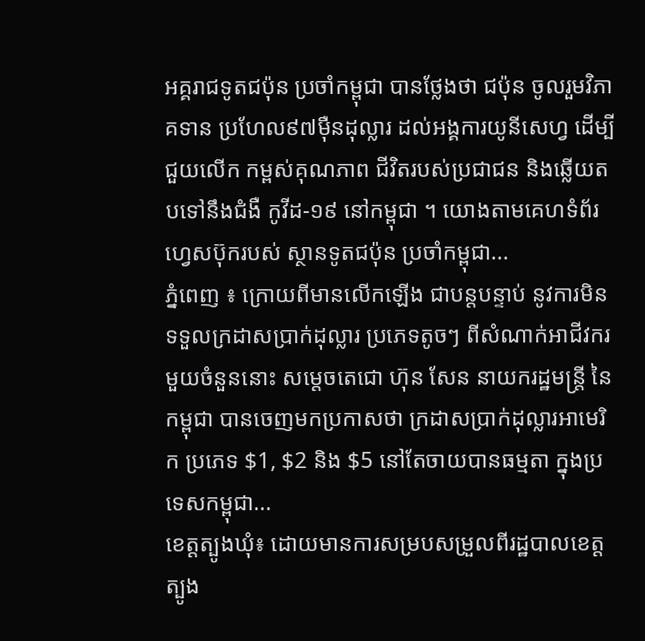អគ្គរាជទូតជប៉ុន ប្រចាំកម្ពុជា បានថ្លែងថា ជប៉ុន ចូលរួមវិភាគទាន ប្រហែល៩៧ម៉ឺនដុល្លារ ដល់អង្គការយូនីសេហ្វ ដើម្បីជួយលើក កម្ពស់គុណភាព ជីវិតរបស់ប្រជាជន និងឆ្លើយតបទៅនឹងជំងឺ កូវីដ-១៩ នៅកម្ពុជា ។ យោងតាមគេហទំព័រហ្វេសប៊ុករបស់ ស្ថានទូតជប៉ុន ប្រចាំកម្ពុជា...
ភ្នំពេញ ៖ ក្រោយពីមានលើកឡើង ជាបន្តបន្ទាប់ នូវការមិនទទួលក្រដាសប្រាក់ដុល្លារ ប្រភេទតូចៗ ពីសំណាក់អាជីវករ មួយចំនួននោះ សម្ដេចតេជោ ហ៊ុន សែន នាយករដ្ឋមន្រ្តី នៃកម្ពុជា បានចេញមកប្រកាសថា ក្រដាសប្រាក់ដុល្លារអាមេរិក ប្រភេទ $1, $2 និង $5 នៅតែចាយបានធម្មតា ក្នុងប្រទេសកម្ពុជា...
ខេត្តត្បូងឃុំ៖ ដោយមានការសម្របសម្រួលពីរដ្ឋបាលខេត្ត ត្បូង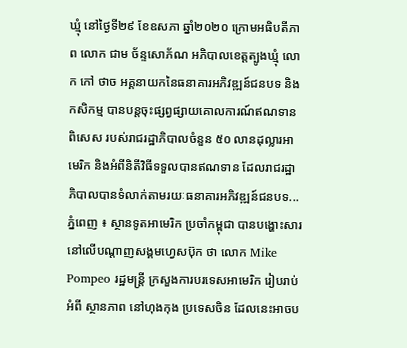ឃ្មុំ នៅថ្ងៃទី២៩ ខែឧសភា ឆ្នាំ២០២០ ក្រោមអធិបតីភាព លោក ជាម ច័ន្ទសោភ័ណ អភិបាលខេត្តត្បូងឃ្មុំ លោក កៅ ថាច អគ្គនាយកនៃធនាគារអភិវឌ្ឍន៍ជនបទ និងកសិកម្ម បានបន្តចុះផ្សព្វផ្សាយគោលការណ៍ឥណទានពិសេស របស់រាជរដ្ឋាភិបាលចំនួន ៥០ លានដុល្លារអាមេរិក និងអំពីនិតីវិធីទទួលបានឥណទាន ដែលរាជរដ្ឋាភិបាលបានទំលាក់តាមរយៈធនាគារអភិវឌ្ឍន៍ជនបទ...
ភ្នំពេញ ៖ ស្ថានទូតអាមេរិក ប្រចាំកម្ពុជា បានបង្ហោះសារ នៅលើបណ្ដាញសង្គមហ្វេសប៊ុក ថា លោក Mike Pompeo រដ្ឋមន្រ្តី ក្រសួងការបរទេសអាមេរិក រៀបរាប់អំពី ស្ថានភាព នៅហុងកុង ប្រទេសចិន ដែលនេះអាចប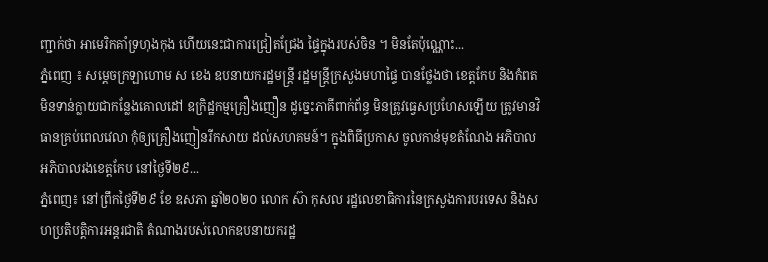ញ្ជាក់ថា អាមេរិកគាំទ្រហុងកុង ហើយនេះជាការជ្រៀតជ្រែង ផ្ទៃក្នុងរបស់ចិន ។ មិនតែប៉ុណ្ណោះ...
ភ្នំពេញ ៖ សម្ដេចក្រឡាហោម ស ខេង ឧបនាយករដ្ឋមន្ដ្រី រដ្ឋមន្ដ្រីក្រសួងមហាផ្ទៃ បានថ្លែងថា ខេត្តកែប និងកំពត មិនទាន់ក្លាយជាកន្លែងគោលដៅ ឧក្រិដ្ឋកម្មគ្រឿងញឿន ដូច្នេះភាគីពាក់ព័ន្ធ មិនត្រូវធ្វេសប្រហែសឡើយ ត្រូវមានវិធានគ្រប់ពេលវេលា កុំឲ្យគ្រឿងញៀនរីកសាយ ដល់សហគមន៍។ ក្នុងពិធីប្រកាស ចូលកាន់មុខតំណែង អភិបាល អភិបាលរងខេត្តកែប នៅថ្ងៃទី២៩...
ភ្នំពេញ៖ នៅព្រឹកថ្ងៃទី២៩ ខែ ឧសភា ឆ្នាំ២០២០ លោក ស៊ា កុសល រដ្ឋលេខាធិការនៃក្រសួងការបរទេស និងសហប្រតិបត្តិការអន្តរជាតិ តំណាងរបស់លោកឧបនាយករដ្ឋ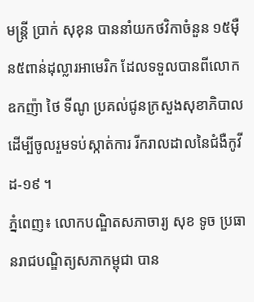មន្រ្តី ប្រាក់ សុខុន បាននាំយកថវិកាចំនួន ១៥ម៉ឺន៥ពាន់ដុល្លារអាមេរិក ដែលទទួលបានពីលោកឧកញ៉ា ថៃ ទីណូ ប្រគល់ជូនក្រសួងសុខាភិបាល ដើម្បីចូលរួមទប់ស្កាត់ការ រីករាលដាលនៃជំងឺកូវីដ-១៩ ។
ភ្នំពេញ៖ លោកបណ្ឌិតសភាចារ្យ សុខ ទូច ប្រធានរាជបណ្ឌិត្យសភាកម្ពុជា បាន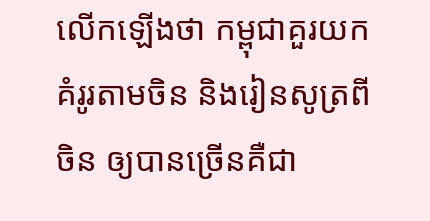លើកឡើងថា កម្ពុជាគួរយកគំរូរតាមចិន និងរៀនសូត្រពីចិន ឲ្យបានច្រើនគឺជា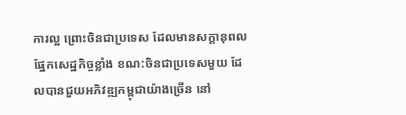ការល្អ ព្រោះចិនជាប្រទេស ដែលមានសក្ដានុពល ផ្នែកសេដ្ឋកិច្ចខ្លាំង ខណ:ចិនជាប្រទេសមួយ ដែលបានជួយអភិវឌ្ឍកម្ពុជាយ៉ាងច្រើន នៅ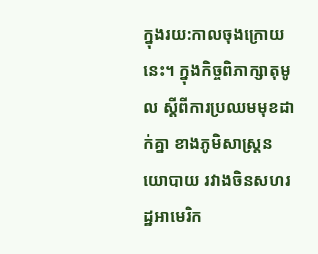ក្នុងរយ:កាលចុងក្រោយនេះ។ ក្នុងកិច្ចពិភាក្សាតុមូល ស្ដីពីការប្រឈមមុខដាក់គ្នា ខាងភូមិសាស្រ្តនយោបាយ រវាងចិនសហរដ្ឋអាមេរិក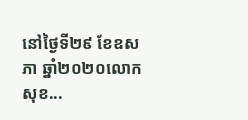នៅថ្ងៃទី២៩ ខែឧសភា ឆ្នាំ២០២០លោកសុខ...